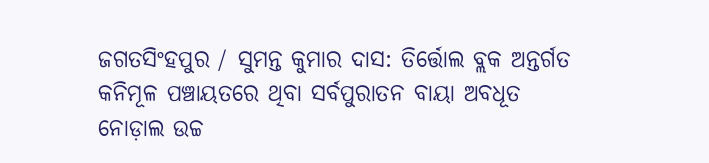ଜଗତସିଂହପୁର / ସୁମନ୍ତ କୁମାର ଦାସ: ତିର୍ତ୍ତୋଲ ବ୍ଲକ ଅନ୍ତର୍ଗତ କନିମୂଳ ପଞ୍ଚାୟତରେ ଥିବା ସର୍ବପୁରାତନ ବାୟା ଅବଧୂତ ନୋଡ଼ାଲ ଉଚ୍ଚ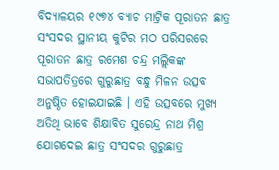ବିଦ୍ୟାଳୟର ୧୯୭୪ ବ୍ୟାଚ ମାଟ୍ରିକ ପୂରାତନ ଛାତ୍ର ସଂସଦର ସ୍ଥାନୀୟ କୁଟିର ମଠ ପରିସରରେ ପୂରାତନ ଛାତ୍ର ରମେଶ ଚନ୍ଦ୍ର ମଲ୍ଲିକଙ୍କ ସଭାପତିତ୍ରରେ ଗୁରୁଛାତ୍ର ବନ୍ଧୁ ମିଳନ ଉତ୍ସବ ଅନୁଷ୍ଠିତ ହୋଇଯାଇଛି । ଏହି ଉତ୍ସବରେ ମୁଖ୍ୟ ଅତିଥି ଭାବେ ଶିକ୍ଷାବିତ ସୁରେନ୍ଦ୍ର ନାଥ ମିଶ୍ର ଯୋଗଦେଇ ଛାତ୍ର ସଂସଦର ଗୁରୁଛାତ୍ର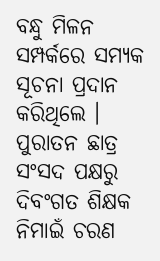ବନ୍ଧୁ ମିଳନ ସମ୍ପର୍କରେ ସମ୍ୟକ ସୂଚନା ପ୍ରଦାନ କରିଥିଲେ । ପୁରାତନ ଛାତ୍ର ସଂସଦ ପକ୍ଷରୁ ଦିବଂଗତ ଶିକ୍ଷକ ନିମାଇଁ ଚରଣ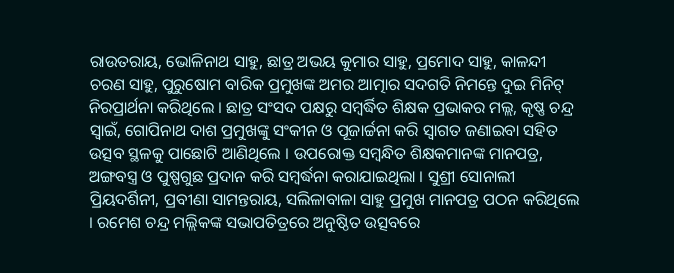ରାଉତରାୟ, ଭୋଳିନାଥ ସାହୁ, ଛାତ୍ର ଅଭୟ କୁମାର ସାହୁ, ପ୍ରମୋଦ ସାହୁ, କାଳନ୍ଦୀ ଚରଣ ସାହୁ, ପୁରୁଷୋମ ବାରିକ ପ୍ରମୁଖଙ୍କ ଅମର ଆତ୍ମାର ସଦଗତି ନିମନ୍ତେ ଦୁଇ ମିନିଟ୍ ନିରପ୍ରାର୍ଥନା କରିଥିଲେ । ଛାତ୍ର ସଂସଦ ପକ୍ଷରୁ ସମ୍ବର୍ଦ୍ଧିତ ଶିକ୍ଷକ ପ୍ରଭାକର ମଲ୍ଲ, କୃଷ୍ଣ ଚନ୍ଦ୍ର ସ୍ବାଇଁ, ଗୋପିନାଥ ଦାଶ ପ୍ରମୁଖଙ୍କୁ ସଂକୀନ ଓ ପୂଜାର୍ଚ୍ଚନା କରି ସ୍ବାଗତ ଜଣାଇବା ସହିତ ଉତ୍ସବ ସ୍ଥଳକୁ ପାଛୋଟି ଆଣିଥିଲେ । ଉପରୋକ୍ତ ସମ୍ବନ୍ଧିତ ଶିକ୍ଷକମାନଙ୍କ ମାନପତ୍ର, ଅଙ୍ଗବସ୍ତ୍ର ଓ ପୁଷ୍ପଗୁଛ ପ୍ରଦାନ କରି ସମ୍ବର୍ଦ୍ଧନା କରାଯାଇଥିଲା । ସୁଶ୍ରୀ ସୋନାଲୀ ପ୍ରିୟଦର୍ଶିନୀ, ପ୍ରବୀଣା ସାମନ୍ତରାୟ, ସଲିଳାବାଳା ସାହୁ ପ୍ରମୁଖ ମାନପତ୍ର ପଠନ କରିଥିଲେ । ରମେଶ ଚନ୍ଦ୍ର ମଲ୍ଲିକଙ୍କ ସଭାପତିତ୍ରରେ ଅନୁଷ୍ଠିତ ଉତ୍ସବରେ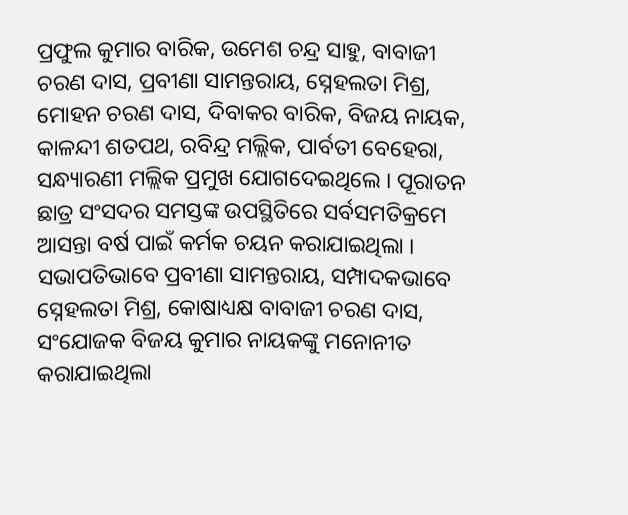ପ୍ରଫୁଲ କୁମାର ବାରିକ, ଉମେଶ ଚନ୍ଦ୍ର ସାହୁ, ବାବାଜୀ ଚରଣ ଦାସ, ପ୍ରବୀଣା ସାମନ୍ତରାୟ, ସ୍ନେହଲତା ମିଶ୍ର, ମୋହନ ଚରଣ ଦାସ, ଦିବାକର ବାରିକ, ବିଜୟ ନାୟକ, କାଳନ୍ଦୀ ଶତପଥ, ରବିନ୍ଦ୍ର ମଲ୍ଲିକ, ପାର୍ବତୀ ବେହେରା, ସନ୍ଧ୍ୟାରଣୀ ମଲ୍ଲିକ ପ୍ରମୁଖ ଯୋଗଦେଇଥିଲେ । ପୂରାତନ ଛାତ୍ର ସଂସଦର ସମସ୍ତଙ୍କ ଉପସ୍ଥିତିରେ ସର୍ବସମତିକ୍ରମେ ଆସନ୍ତା ବର୍ଷ ପାଇଁ କର୍ମକ ଚୟନ କରାଯାଇଥିଲା । ସଭାପତିଭାବେ ପ୍ରବୀଣା ସାମନ୍ତରାୟ, ସମ୍ପାଦକଭାବେ ସ୍ନେହଲତା ମିଶ୍ର, କୋଷାଧ୍ୟକ୍ଷ ବାବାଜୀ ଚରଣ ଦାସ, ସଂଯୋଜକ ବିଜୟ କୁମାର ନାୟକଙ୍କୁ ମନୋନୀତ କରାଯାଇଥିଲା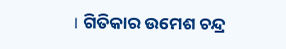। ଗିତିକାର ଉମେଶ ଚନ୍ଦ୍ର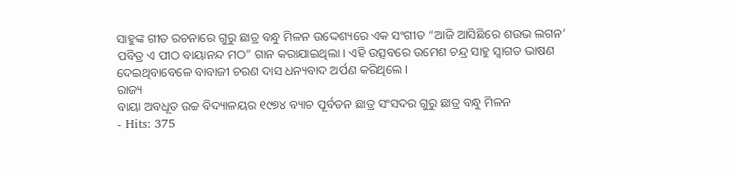ସାହୁଙ୍କ ଗୀତ ରଚନାରେ ଗୁରୁ ଛାତ୍ର ବନ୍ଧୁ ମିଳନ ଉଦ୍ଦେଶ୍ୟରେ ଏକ ସଂଗୀତ “ଆଜି ଆସିଛିରେ ଶଉଭ ଲଗନ’ ପବିତ୍ର ଏ ପୀଠ ବାୟାନନ୍ଦ ମଠ” ଗାନ କରାଯାଇଥିଲା । ଏହି ଉତ୍ସବରେ ଉମେଶ ଚନ୍ଦ୍ର ସାହୁ ସ୍ବାଗତ ଭାଷଣ ଦେଇଥିବାବେଳେ ବାବାଜୀ ଚରଣ ଦାସ ଧନ୍ୟବାଦ ଅର୍ପଣ କରିଥିଲେ ।
ରାଜ୍ୟ
ବାୟା ଅବଧୂତ ଉଚ୍ଚ ବିଦ୍ୟାଳୟର ୧୯୭୪ ବ୍ୟାଚ ପୂର୍ବତନ ଛାତ୍ର ସଂସଦର ଗୁରୁ ଛାତ୍ର ବନ୍ଧୁ ମିଳନ
- Hits: 375